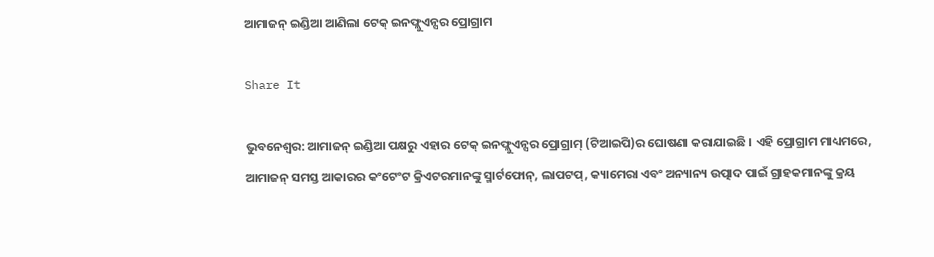ଆମାଜନ୍ ଇଣ୍ଡିଆ ଆଣିଲା ଟେକ୍ ଇନଫ୍ଲୁଏନ୍ସର ପ୍ରୋଗ୍ରାମ

Share It

ଭୁବନେଶ୍ୱର: ଆମାଜନ୍ ଇଣ୍ଡିଆ ପକ୍ଷରୁ ଏହାର ଟେକ୍ ଇନଫ୍ଲୁଏନ୍ସର ପ୍ରୋଗ୍ରାମ୍ (ଟିଆଇପି)ର ଘୋଷଣା କରାଯାଇଛି । ଏହି ପ୍ରୋଗ୍ରାମ ମାଧ୍ୟମରେ, ଆମାଜନ୍ ସମସ୍ତ ଆକାରର କଂଟେଂଟ କ୍ରିଏଟରମାନଙ୍କୁ ସ୍ମାର୍ଟଫୋନ୍‌, ଲାପଟପ୍‌, କ୍ୟାମେରା ଏବଂ ଅନ୍ୟାନ୍ୟ ଉତ୍ପାଦ ପାଇଁ ଗ୍ରାହକମାନଙ୍କୁ କ୍ରୟ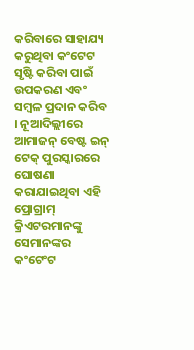କରିବାରେ ସାହାଯ୍ୟ କରୁଥିବା କଂଟେଟ ସୃଷ୍ଟି କରିବା ପାଇଁ ଉପକରଣ ଏବଂ ସମ୍ବଳ ପ୍ରଦାନ କରିବ । ନୂଆଦିଲ୍ଲୀରେ ଆମାଜନ୍ ବେଷ୍ଟ ଇନ୍ ଟେକ୍ ପୁରସ୍କାରରେ ଘୋଷଣା କରାଯାଇଥିବା ଏହି ପ୍ରୋଗ୍ରାମ୍ କ୍ରିଏଟରମାନଙ୍କୁ ସେମାନଙ୍କର କଂଟେଂଟ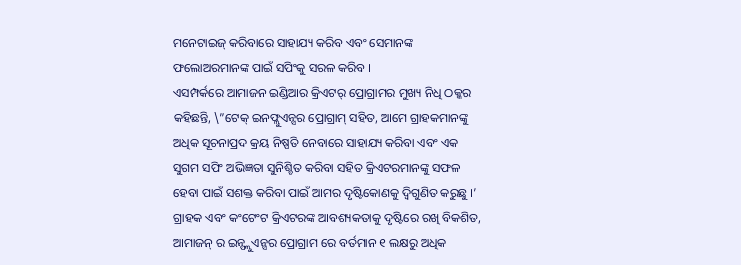ମନେଟାଇଜ୍ କରିବାରେ ସାହାଯ୍ୟ କରିବ ଏବଂ ସେମାନଙ୍କ ଫଲୋଅରମାନଙ୍କ ପାଇଁ ସପିଂକୁ ସରଳ କରିବ ।
ଏସମ୍ପର୍କରେ ଆମାଜନ ଇଣ୍ଡିଆର କ୍ରିଏଟର୍ ପ୍ରୋଗ୍ରାମର ମୁଖ୍ୟ ନିଧି ଠକ୍କର କହିଛନ୍ତି, \”ଟେକ୍ ଇନଫ୍ଲୁଏନ୍ସର ପ୍ରୋଗ୍ରାମ୍ ସହିତ, ଆମେ ଗ୍ରାହକମାନଙ୍କୁ ଅଧିକ ସୂଚନାପ୍ରଦ କ୍ରୟ ନିଷ୍ପତି ନେବାରେ ସାହାଯ୍ୟ କରିବା ଏବଂ ଏକ ସୁଗମ ସପିଂ ଅଭିଜ୍ଞତା ସୁନିଶ୍ଚିତ କରିବା ସହିତ କ୍ରିଏଟରମାନଙ୍କୁ ସଫଳ ହେବା ପାଇଁ ସଶକ୍ତ କରିବା ପାଇଁ ଆମର ଦୃଷ୍ଟିକୋଣକୁ ଦ୍ୱିଗୁଣିତ କରୁଛୁ ।’ ଗ୍ରାହକ ଏବଂ କଂଟେଂଟ କ୍ରିଏଟରଙ୍କ ଆବଶ୍ୟକତାକୁ ଦୃଷ୍ଟିରେ ରଖି ବିକଶିତ, ଆମାଜନ୍ ର ଇନ୍ଫ୍ଲୁଏନ୍ସର ପ୍ରୋଗ୍ରାମ ରେ ବର୍ତମାନ ୧ ଲକ୍ଷରୁ ଅଧିକ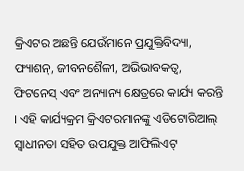କ୍ରିଏଟର ଅଛନ୍ତି ଯେଉଁମାନେ ପ୍ରଯୁକ୍ତିବିଦ୍ୟା, ଫ୍ୟାଶନ୍‌, ଜୀବନଶୈଳୀ, ଅଭିଭାବକତ୍ୱ, ଫିଟନେସ୍ ଏବଂ ଅନ୍ୟାନ୍ୟ କ୍ଷେତ୍ରରେ କାର୍ଯ୍ୟ କରନ୍ତି । ଏହି କାର୍ଯ୍ୟକ୍ରମ କ୍ରିଏଟରମାନଙ୍କୁ ଏଡିଟୋରିଆଲ୍ ସ୍ୱାଧୀନତା ସହିତ ଉପଯୁକ୍ତ ଆଫିଲିଏଟ୍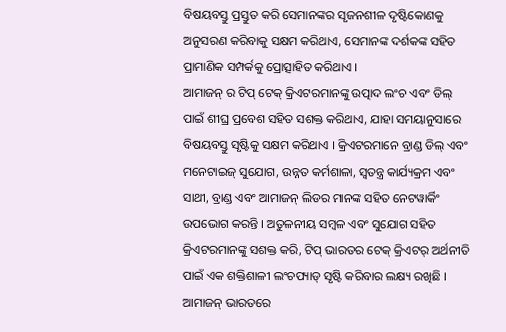ବିଷୟବସ୍ତୁ ପ୍ରସ୍ତୁତ କରି ସେମାନଙ୍କର ସୃଜନଶୀଳ ଦୃଷ୍ଟିକୋଣକୁ ଅନୁସରଣ କରିବାକୁ ସକ୍ଷମ କରିଥାଏ, ସେମାନଙ୍କ ଦର୍ଶକଙ୍କ ସହିତ ପ୍ରାମାଣିକ ସମ୍ପର୍କକୁ ପ୍ରୋତ୍ସାହିତ କରିଥାଏ ।
ଆମାଜନ୍ ର ଟିପ୍ ଟେକ୍ କ୍ରିଏଟରମାନଙ୍କୁ ଉତ୍ପାଦ ଲଂଚ ଏବଂ ଡିଲ୍ ପାଇଁ ଶୀଘ୍ର ପ୍ରବେଶ ସହିତ ସଶକ୍ତ କରିଥାଏ, ଯାହା ସମୟାନୁସାରେ ବିଷୟବସ୍ତୁ ସୃଷ୍ଟିକୁ ସକ୍ଷମ କରିଥାଏ । କ୍ରିଏଟରମାନେ ବ୍ରାଣ୍ଡ ଡିଲ୍ ଏବଂ ମନେଟାଇଜ୍ ସୁଯୋଗ, ଉନ୍ନତ କର୍ମଶାଳା, ସ୍ୱତନ୍ତ୍ର କାର୍ଯ୍ୟକ୍ରମ ଏବଂ ସାଥୀ, ବ୍ରାଣ୍ଡ ଏବଂ ଆମାଜନ୍ ଲିଡର ମାନଙ୍କ ସହିତ ନେଟୱାର୍କିଂ ଉପଭୋଗ କରନ୍ତି । ଅତୁଳନୀୟ ସମ୍ବଳ ଏବଂ ସୁଯୋଗ ସହିତ କ୍ରିଏଟରମାନଙ୍କୁ ସଶକ୍ତ କରି, ଟିପ୍ ଭାରତର ଟେକ୍ କ୍ରିଏଟର୍ ଅର୍ଥନୀତି ପାଇଁ ଏକ ଶକ୍ତିଶାଳୀ ଲଂଚପ୍ୟାଡ୍ ସୃଷ୍ଟି କରିବାର ଲକ୍ଷ୍ୟ ରଖିଛି । ଆମାଜନ୍ ଭାରତରେ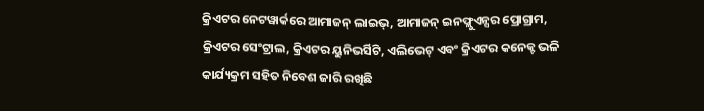କ୍ରିଏଟର ନେଟୱାର୍କରେ ଆମାଜନ୍ ଲାଇଭ୍‌, ଆମାଜନ୍ ଇନଫ୍ଲୁଏନ୍ସର ପ୍ରୋଗ୍ରାମ, କ୍ରିଏଟର ସେଂଟ୍ରାଲ, କ୍ରିଏଟର ୟୁନିଭର୍ସିଟି, ଏଲିଭେଟ୍ ଏବଂ କ୍ରିଏଟର କନେକ୍ଟ ଭଳି କାର୍ଯ୍ୟକ୍ରମ ସହିତ ନିବେଶ ଜାରି ରଖିଛି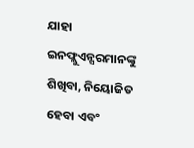ଯାହା ଇନଫ୍ଲୁଏନ୍ସରମାନଙ୍କୁ ଶିଖିବା, ନିୟୋଜିତ ହେବା ଏବଂ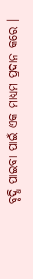ବୃଦ୍ଧି ପାଇବା ପାଇଁ ଏକ ମାଧ୍ୟମ ପ୍ରଦାନ କରେ ।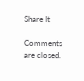Share It

Comments are closed.